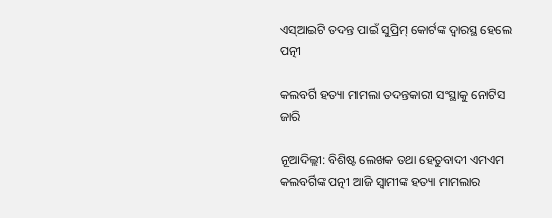ଏସ୍‌ଆଇଟି ତଦନ୍ତ ପାଇଁ ସୁପ୍ରିମ୍‌ କୋର୍ଟଙ୍କ ଦ୍ୱାରସ୍ଥ ହେଲେ ପତ୍ନୀ

କଲବର୍ଗି ହତ୍ୟା ମାମଲା ତଦନ୍ତକାରୀ ସଂସ୍ଥାକୁ ନୋଟିସ ଜାରି

ନୂଆଦିଲ୍ଲୀ: ବିଶିଷ୍ଟ ଲେଖକ ତଥା ହେତୁବାଦୀ ଏମଏମ କଲବର୍ଗିଙ୍କ ପତ୍ନୀ ଆଜି ସ୍ୱାମୀଙ୍କ ହତ୍ୟା ମାମଲାର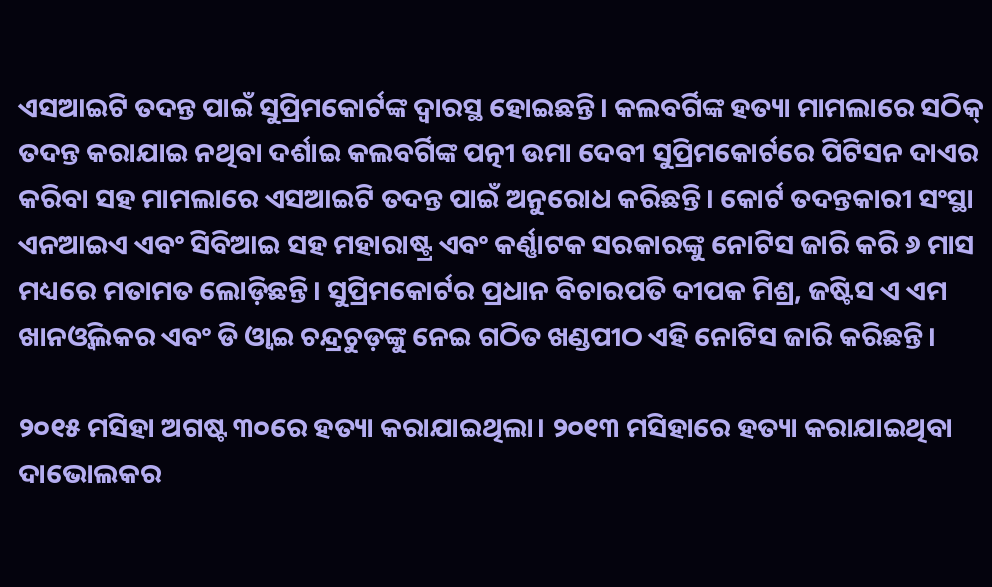ଏସଆଇଟି ତଦନ୍ତ ପାଇଁ ସୁପ୍ରିମକୋର୍ଟଙ୍କ ଦ୍ୱାରସ୍ଥ ହୋଇଛନ୍ତି। କଲବର୍ଗିଙ୍କ ହତ୍ୟା ମାମଲାରେ ସଠିକ୍‌ ତଦନ୍ତ କରାଯାଇ ନଥିବା ଦର୍ଶାଇ କଲବର୍ଗିଙ୍କ ପତ୍ନୀ ଉମା ଦେବୀ ସୁପ୍ରିମକୋର୍ଟରେ ପିଟିସନ ଦାଏର କରିବା ସହ ମାମଲାରେ ଏସଆଇଟି ତଦନ୍ତ ପାଇଁ ଅନୁରୋଧ କରିଛନ୍ତି। କୋର୍ଟ ତଦନ୍ତକାରୀ ସଂସ୍ଥା ଏନଆଇଏ ଏବଂ ସିବିଆଇ ସହ ମହାରାଷ୍ଟ୍ର ଏବଂ କର୍ଣ୍ଣାଟକ ସରକାରଙ୍କୁ ନୋଟିସ ଜାରି କରି ୬ ମାସ ମଧ୍ୟରେ ମତାମତ ଲୋଡ଼ିଛନ୍ତି। ସୁପ୍ରିମକୋର୍ଟର ପ୍ରଧାନ ବିଚାରପତି ଦୀପକ ମିଶ୍ର, ଜଷ୍ଟିସ ଏ ଏମ ଖାନଓ୍ଵିଲକର ଏବଂ ଡି ଓ୍ଵାଇ ଚନ୍ଦ୍ରଚୁଡ଼ଙ୍କୁ ନେଇ ଗଠିତ ଖଣ୍ଡପୀଠ ଏହି ନୋଟିସ ଜାରି କରିଛନ୍ତି।

୨୦୧୫ ମସିହା ଅଗଷ୍ଟ ୩୦ରେ ହତ୍ୟା କରାଯାଇଥିଲା। ୨୦୧୩ ମସିହାରେ ହତ୍ୟା କରାଯାଇଥିବା ଦାଭୋଲକର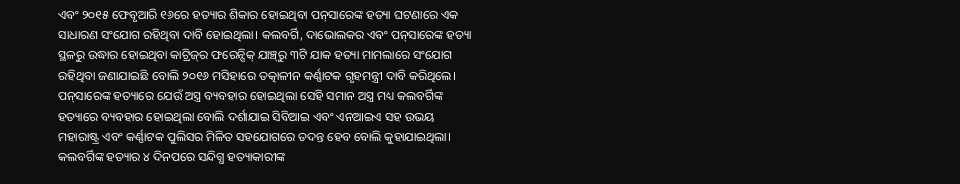ଏବଂ ୨୦୧୫ ଫେବୃଆରି ୧୬ରେ ହତ୍ୟାର ଶିକାର ହୋଇଥିବା ପନ୍‌ସାରେଙ୍କ ହତ୍ୟା ଘଟଣାରେ ଏକ ସାଧାରଣ ସଂଯୋଗ ରହିଥିବା ଦାବି ହୋଇଥିଲା। କଲବର୍ଗି, ଦାଭୋଲକର ଏବଂ ପନ୍‌ସାରେଙ୍କ ହତ୍ୟା ସ୍ଥଳରୁ ଉଦ୍ଧାର ହୋଇଥିବା କାଟ୍ରିଜ୍‌ର ଫରେନ୍ସିକ୍‌ ଯାଞ୍ଚ୍‌ରୁ ୩ଟି ଯାକ ହତ୍ୟା ମାମଲାରେ ସଂଯୋଗ ରହିଥିବା ଜଣାଯାଇଛି ବୋଲି ୨୦୧୬ ମସିହାରେ ତତ୍କାଳୀନ କର୍ଣ୍ଣାଟକ ଗୃହମନ୍ତ୍ରୀ ଦାବି କରିଥିଲେ। ପନ୍‌ସାରେଙ୍କ ହତ୍ୟାରେ ଯେଉଁ ଅସ୍ତ୍ର ବ୍ୟବହାର ହୋଇଥିଲା ସେହି ସମାନ ଅସ୍ତ୍ର ମଧ୍ୟ କଲବର୍ଗିଙ୍କ ହତ୍ୟାରେ ବ୍ୟବହାର ହୋଇଥିଲା ବୋଲି ଦର୍ଶାଯାଇ ସିବିଆଇ ଏବଂ ଏନଆଇଏ ସହ ଉଭୟ ମହାରାଷ୍ଟ୍ର ଏବଂ କର୍ଣ୍ଣାଟକ ପୁଲିସର ମିଳିତ ସହଯୋଗରେ ତଦନ୍ତ ହେବ ବୋଲି କୁହାଯାଇଥିଲା। କଲବର୍ଗିଙ୍କ ହତ୍ୟାର ୪ ଦିନପରେ ସନ୍ଦିଗ୍ଧ ହତ୍ୟାକାରୀଙ୍କ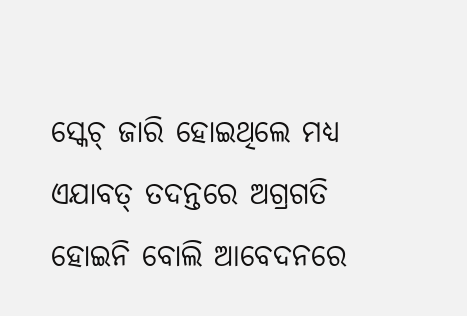ସ୍କେଚ୍‌ ଜାରି ହୋଇଥିଲେ ମଧ୍ୟ ଏଯାବତ୍‌ ତଦନ୍ତରେ ଅଗ୍ରଗତି ହୋଇନି ବୋଲି ଆବେଦନରେ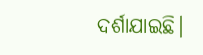ଦର୍ଶାଯାଇଛି।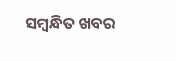ସମ୍ବନ୍ଧିତ ଖବର